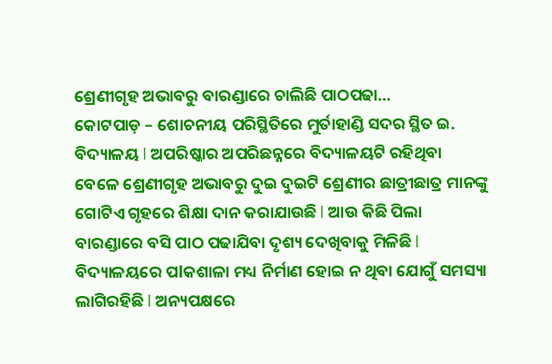ଶ୍ରେଣୀଗୃହ ଅଭାବରୁ ବାରଣ୍ଡାରେ ଚାଲିଛି ପାଠପଢା…
କୋଟପାଡ଼ – ଶୋଚନୀୟ ପରିସ୍ଥିତିରେ ମୁର୍ତାହାଣ୍ଡି ସଦର ସ୍ଥିତ ଇ. ବିଦ୍ୟାଳୟ l ଅପରିଷ୍କାର ଅପରିଛନ୍ନରେ ବିଦ୍ୟାଳୟଟି ରହିଥିବା ବେଳେ ଶ୍ରେଣୀଗୃହ ଅଭାବରୁ ଦୁଇ ଦୁଇଟି ଶ୍ରେଣୀର ଛାତ୍ରୀଛାତ୍ର ମାନଙ୍କୁ ଗୋଟିଏ ଗୃହରେ ଶିକ୍ଷା ଦାନ କରାଯାଉଛି l ଆଉ କିଛି ପିଲା ବାରଣ୍ଡାରେ ବସି ପାଠ ପଢାଯିବା ଦୃଶ୍ୟ ଦେଖିବାକୁ ମିଳିଛି l ବିଦ୍ୟାଳୟରେ ପlକଶାଳା ମଧ୍ୟ ନିର୍ମାଣ ହୋଇ ନ ଥିବା ଯୋଗୁଁ ସମସ୍ୟା ଲାଗିରହିଛି l ଅନ୍ୟପକ୍ଷରେ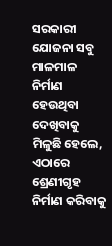ସରକାରୀ ଯୋଜନା ସବୁ ମାଳମାଳ ନିର୍ମାଣ ହେଉଥିବା ଦେଖିବାକୁ ମିଳୁଛି ହେଲେ, ଏଠାରେ ଶ୍ରେଣୀଗୃହ ନିର୍ମାଣ କରିବାକୁ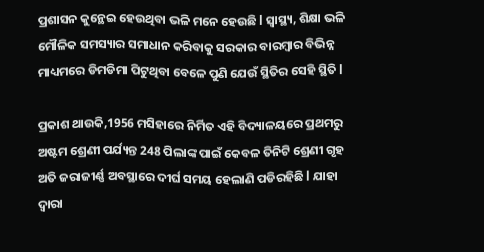ପ୍ରଶାସନ କୁନ୍ଥେଇ ହେଉଥିବା ଭଳି ମନେ ହେଉଛି l ସ୍ୱାସ୍ଥ୍ୟ, ଶିକ୍ଷା ଭଳି ମୌଳିକ ସମସ୍ୟାର ସମାଧାନ କରିବାକୁ ସରକାର ବାରମ୍ବାର ବିଭିନ୍ନ ମାଧ୍ୟମରେ ଡିମଡିମା ପିଟୁଥିବା ବେଳେ ପୁଣି ଯେଉଁ ସ୍ଥିତିର ସେହି ସ୍ଥିତି l

ପ୍ରକାଶ ଥାଉକି,1956 ମସିହାରେ ନିର୍ମିତ ଏହି ବିଦ୍ୟାଳୟରେ ପ୍ରଥମରୁ ଅଷ୍ଟମ ଶ୍ରେଣୀ ପର୍ଯ୍ୟନ୍ତ 248 ପିଲାଙ୍କ ପାଇଁ କେବଳ ତିନିଟି ଶ୍ରେଣୀ ଗୃହ ଅତି ଜରାଜୀର୍ଣ୍ଣ ଅବସ୍ଥାରେ ଦୀର୍ଘ ସମୟ ହେଲାଣି ପଡିରହିଛି l ଯାହା ଦ୍ୱାରା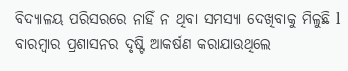ବିଦ୍ୟାଳୟ ପରିସରରେ ନାହିଁ ନ ଥିବା ସମସ୍ୟା ଦେଖିବାକୁ ମିଳୁଛି l ବାରମ୍ବାର ପ୍ରଶାସନର ଦୃଷ୍ଟି ଆକର୍ଷଣ କରାଯାଉଥିଲେ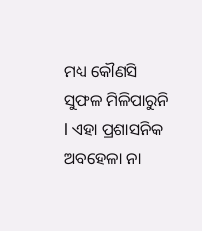ମଧ୍ୟ କୌଣସି ସୁଫଳ ମିଳିପାରୁନି l ଏହା ପ୍ରଶାସନିକ ଅବହେଳା ନା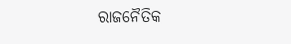ରାଜନୈତିକ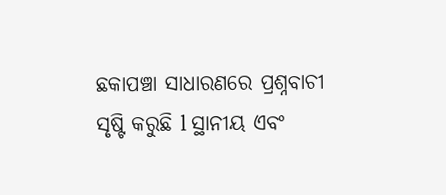ଛକାପଞ୍ଚା ସାଧାରଣରେ ପ୍ରଶ୍ନବାଚୀ ସୃଷ୍ଟି କରୁଛି l ସ୍ଥାନୀୟ ଏବଂ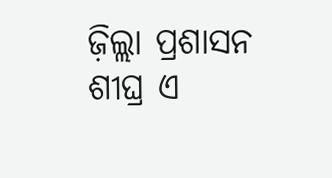ଜ଼ିଲ୍ଲା ପ୍ରଶାସନ ଶୀଘ୍ର ଏ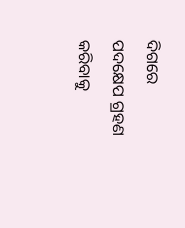ଦିଗରେ ପଦକ୍ଷେପ ଗ୍ରହଣ କରିବାକୁ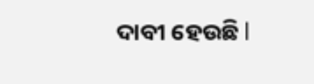ଦାବୀ ହେଉଛି l